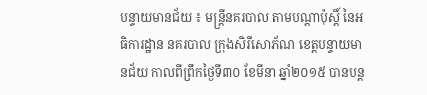បន្ទាយមានជ័យ ៖ មន្រ្តីនគរបាល តាមបណ្តាប៉ុស្តិ៍ នៃអធិការដ្ឋាន នគរបាល ក្រុងសិរីសោភ័ណ ខេត្តបន្ទាយមានជ័យ កាលពីព្រឹកថ្ងៃទី៣០ ខែមីនា ឆ្នាំ២០១៥ បានបន្ត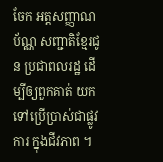ចែក អត្តសញ្ញាណ ប័ណ្ណ សញ្ជាតិខ្មែរជូន ប្រជាពលរដ្ឋ ដើម្បីឲ្យពួកគាត់ យកទៅប្រើប្រាស់ជាផ្លូវការ ក្នុងជីវភាព ។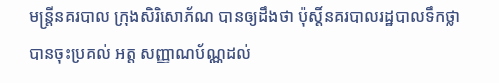មន្រ្តីនគរបាល ក្រុងសិរិសោភ័ណ បានឲ្យដឹងថា ប៉ុស្តិ៍នគរបាលរដ្ឋបាលទឹកថ្លា បានចុះប្រគល់ អត្ត សញ្ញាណប័ណ្ណដល់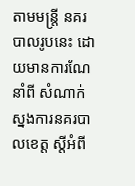តាមមន្រ្តី នគរបាលរូបនេះ ដោយមានការណែនាំពី សំណាក់ស្នងការនគរបាលខេត្ត ស្តីអំពី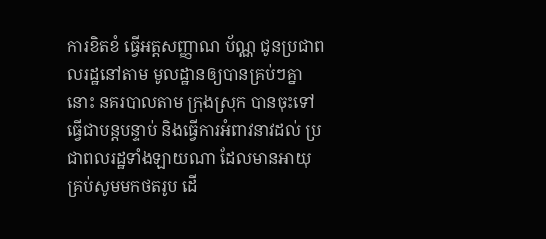ការខិតខំ ធ្វើអត្តសញ្ញាណ ប័ណ្ណ ជូនប្រជាពលរដ្ឋនៅតាម មូលដ្ឋានឲ្យបានគ្រប់ៗគ្នានោះ នគរបាលតាម ក្រុងស្រុក បានចុះទៅធ្វើជាបន្តបន្ទាប់ និងធ្វើការអំពាវនាវដល់ ប្រជាពលរដ្ឋទាំងឡាយណា ដែលមានអាយុ គ្រប់សូមមកថតរូប ដើ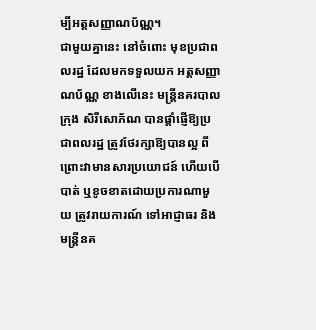ម្បីអត្តសញ្ញាណប័ណ្ណ។
ជាមួយគ្នានេះ នៅចំពោះ មុខប្រជាពលរដ្ឋ ដែលមកទទួលយក អត្តសញ្ញាណប័ណ្ណ ខាងលើនេះ មន្រ្តីនគរបាល ក្រុង សិរីសោភ័ណ បានផ្ដាំផ្ញើឱ្យប្រជាពលរដ្ឋ ត្រូវថែរក្សាឱ្យបានល្អ ពីព្រោះវាមានសារប្រយោជន៍ ហើយបើបាត់ ឬខូចខាតដោយប្រការណាមួយ ត្រូវរាយការណ៍ ទៅអាជ្ញាធរ និងមន្ដ្រីនគ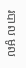របាល មូល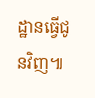ដ្ឋានធ្វើជូនវិញ៕